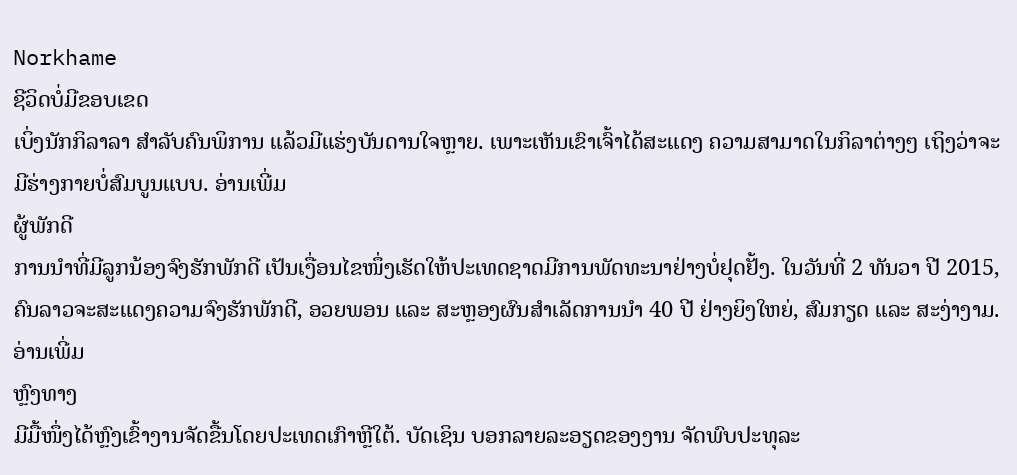Norkhame
ຊີວິດບໍ່ມີຂອບເຂດ
ເບິ່ງນັກກິລາລາ ສຳລັບຄົນພິການ ແລ້ວມີແຮ່ງບັນດານໃຈຫຼາຍ. ເພາະເຫັນເຂົາເຈົ້າໄດ້ສະແດງ ຄວາມສາມາດໃນກິລາຕ່າງໆ ເຖິງວ່າຈະມີຮ່າງກາຍບໍ່ສົມບູນແບບ. ອ່ານເພີ່ມ
ຜູ້ພັກດີ
ການນຳທີ່ມີລູກນ້ອງຈົງຮັກພັກດີ ເປັນເງື່ອນໄຂໜຶ່ງເຮັດໃຫ້ປະເທດຊາດມີການພັດທະນາຢ່າງບໍ່ຢຸດຢັ້ງ. ໃນວັນທີ່ 2 ທັນວາ ປີ 2015, ຄົນລາວຈະສະແດງຄວາມຈົງຮັກພັກດີ, ອວຍພອນ ແລະ ສະຫຼອງຜົນສຳເລັດການນຳ 40 ປີ ຢ່າງຍິງໃຫຍ່, ສົມກຽດ ແລະ ສະງ່າງາມ. ອ່ານເພີ່ມ
ຫຼົງທາງ
ມີມື້ໜຶ່ງໄດ້ຫຼົງເຂົ້າງານຈັດຂື້ນໂດຍປະເທດເກົາຫຼີໃຕ້. ບັດເຊິນ ບອກລາຍລະອຽດຂອງງານ ຈັດພົບປະທຸລະ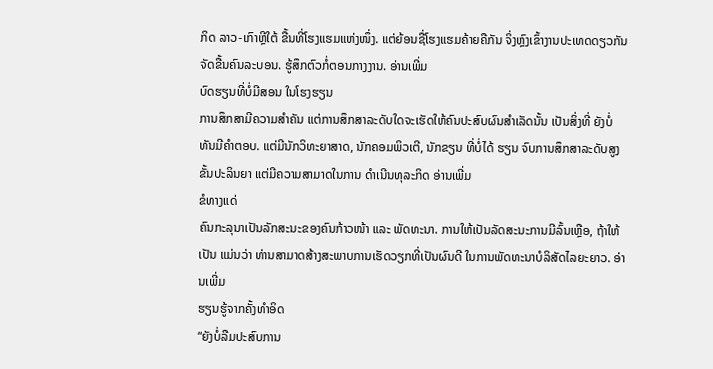ກິດ ລາວ-ເກົາຫຼີໃຕ້ ຂື້ນທີ່ໂຮງແຮມແຫ່ງໜຶ່ງ. ແຕ່ຍ້ອນຊື່ໂຮງແຮມຄ້າຍຄືກັນ ຈິ່ງຫຼົງເຂົ້າງານປະເທດດຽວກັນຈັດຂື້ນຄົນລະບອນ. ຮູ້ສຶກຕົວກໍ່ຕອນກາງງານ. ອ່ານເພີ່ມ
ບົດຮຽນທີ່ບໍ່ມີສອນ ໃນໂຮງຮຽນ
ການສຶກສາມີຄວາມສຳຄັນ ແຕ່ການສຶກສາລະດັບໃດຈະເຮັດໃຫ້ຄົນປະສົບຜົນສຳເລັດນັ້ນ ເປັນສິ່ງທີ່ ຍັງບໍ່ທັນມີຄຳຕອບ. ແຕ່ມີນັກວິທະຍາສາດ, ນັກຄອມພິວເຕີ, ນັກຂຽນ ທີ່ບໍ່ໄດ້ ຮຽນ ຈົບການສຶກສາລະດັບສູງຂັ້ນປະລິນຍາ ແຕ່ມີຄວາມສາມາດໃນການ ດຳເນີນທຸລະກິດ ອ່ານເພີ່ມ
ຂໍທາງແດ່
ຄົນກະລຸນາເປັນລັກສະນະຂອງຄົນກ້າວໜ້າ ແລະ ພັດທະນາ. ການໃຫ້ເປັນລັດສະນະການມີລົ້ນເຫຼືອ, ຖ້າໃຫ້ເປັນ ແມ່ນວ່າ ທ່ານສາມາດສ້າງສະພາບການເຮັດວຽກທີ່ເປັນຜົນດີ ໃນການພັດທະນາບໍລິສັດໄລຍະຍາວ. ອ່ານເພີ່ມ
ຮຽນຮູ້ຈາກຄັ້ງທຳອິດ
“ຍັງບໍ່ລືມປະສົບການ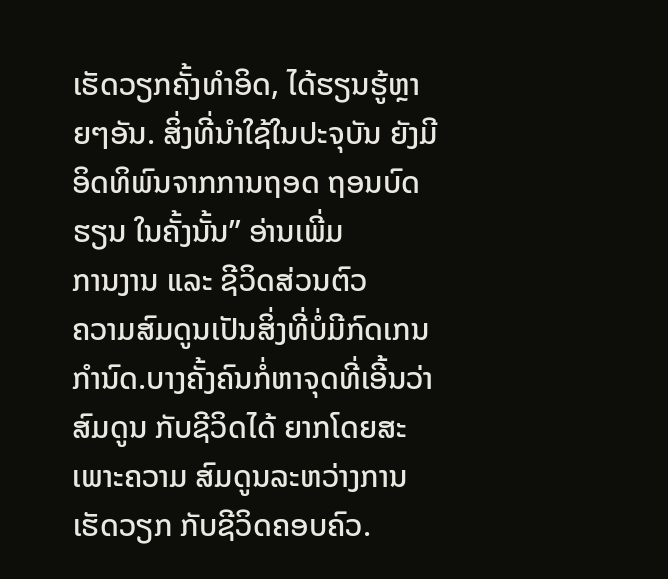ເຮັດວຽກຄັ້ງທຳອິດ, ໄດ້ຮຽນຮູ້ຫຼາຍໆອັນ. ສິ່ງທີ່ນຳໃຊ້ໃນປະຈຸບັນ ຍັງມີອິດທິພົນຈາກການຖອດ ຖອນບົດຮຽນ ໃນຄັ້ງນັ້ນ” ອ່ານເພີ່ມ
ການງານ ແລະ ຊີວິດສ່ວນຕົວ
ຄວາມສົມດູນເປັນສິ່ງທີ່ບໍ່ມີກົດເກນກຳນົດ.ບາງຄັ້ງຄົນກໍ່ຫາຈຸດທີ່ເອີ້ນວ່າສົມດູນ ກັບຊີວິດໄດ້ ຍາກໂດຍສະເພາະຄວາມ ສົມດູນລະຫວ່າງການເຮັດວຽກ ກັບຊີວິດຄອບຄົວ.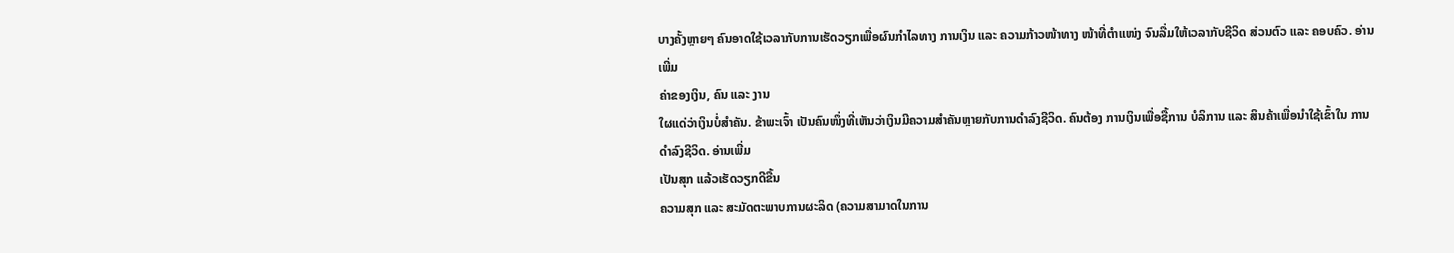ບາງຄັ້ງຫຼາຍໆ ຄົນອາດໃຊ້ເວລາກັບການເຮັດວຽກເພື່ອຜົນກຳໄລທາງ ການເງິນ ແລະ ຄວາມກ້າວໜ້າທາງ ໜ້າທີ່ຕຳແໜ່ງ ຈົນລື່ມໃຫ້ເວລາກັບຊີວິດ ສ່ວນຕົວ ແລະ ຄອບຄົວ. ອ່ານເພີ່ມ
ຄ່າຂອງເງິນ, ຄົນ ແລະ ງານ
ໃຜແດ່ວ່າເງິນບໍ່ສຳຄັນ. ຂ້າພະເຈົ້າ ເປັນຄົນໜຶ່ງທີ່ເຫັນວ່າເງິນມີຄວາມສຳຄັນຫຼາຍກັບການດຳລົງຊີວິດ. ຄົນຕ້ອງ ການເງິນເພື່ອຊື້ການ ບໍລິການ ແລະ ສິນຄ້າເພື່ອນຳໃຊ້ເຂົ້າໃນ ການດຳລົງຊີວິດ. ອ່ານເພີ່ມ
ເປັນສຸກ ແລ້ວເຮັດວຽກດີຂື້ນ
ຄວາມສຸກ ແລະ ສະມັດຕະພາບການຜະລິດ (ຄວາມສາມາດໃນການ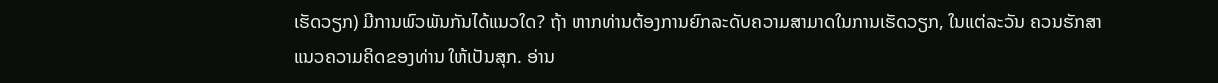ເຮັດວຽກ) ມີການພົວພັນກັນໄດ້ແນວໃດ? ຖ້າ ຫາກທ່ານຕ້ອງການຍົກລະດັບຄວາມສາມາດໃນການເຮັດວຽກ, ໃນແຕ່ລະວັນ ຄວນຮັກສາແນວຄວາມຄິດຂອງທ່ານ ໃຫ້ເປັນສຸກ. ອ່ານ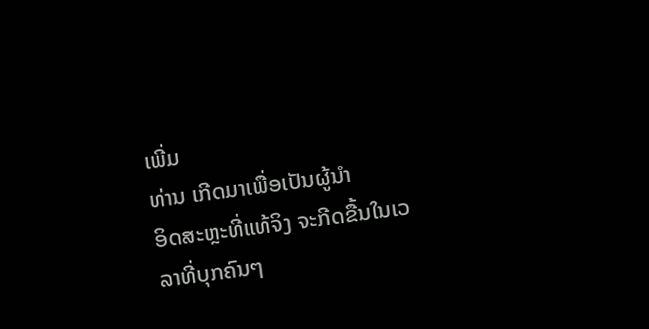ເພີ່ມ
ທ່ານ ເກີດມາເພື່ອເປັນຜູ້ນຳ
ອິດສະຫຼະທີ່ແທ້ຈິງ ຈະກີດຂື້ນໃນເວລາທີ່ບຸກຄົນໆ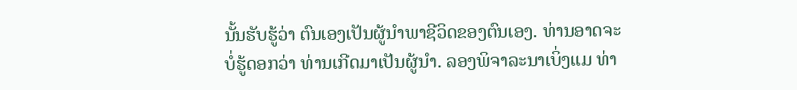ນັ້ນຮັບຮູ້ວ່າ ຕົນເອງເປັນຜູ້ນຳພາຊີວິດຂອງຕົນເອງ. ທ່ານອາດຈະ ບໍ່ຮູ້ດອກວ່າ ທ່ານເກີດມາເປັນຜູ້ນຳ. ລອງພິຈາລະນາເບິ່ງແມ ທ່າ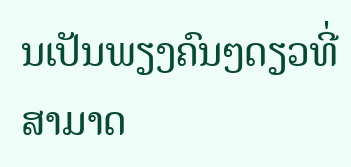ນເປັນພຽງຄົນໆດຽວທີ່ສາມາດ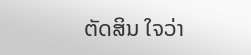ຕັດສິນ ໃຈວ່າ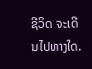ຊີວິດ ຈະເດີນໄປທາງໃດ.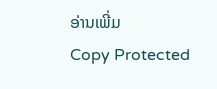ອ່ານເພີ່ມ
Copy Protected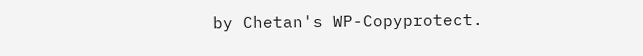by Chetan's WP-Copyprotect.